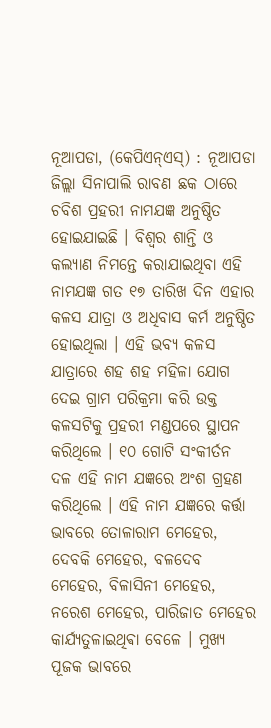ନୂଆପଡା, (କେପିଏନ୍ଏସ୍) : ନୂଆପଡା ଜିଲ୍ଲା ସିନାପାଲି ରାବଣ ଛକ ଠାରେ ଚବିଶ ପ୍ରହରୀ ନାମଯଜ୍ଞ ଅନୁଷ୍ଠିତ ହୋଇଯାଇଛି । ବିଶ୍ୱର ଶାନ୍ତି ଓ କଲ୍ୟାଣ ନିମନ୍ତେ କରାଯାଇଥିବା ଏହି ନାମଯଜ୍ଞ ଗତ ୧୭ ତାରିଖ ଦିନ ଏହାର କଳସ ଯାତ୍ରା ଓ ଅଧିବାସ କର୍ମ ଅନୁଷ୍ଠିତ ହୋଇଥିଲା । ଏହି ଭବ୍ୟ କଳସ ଯାତ୍ରାରେ ଶହ ଶହ ମହିଳା ଯୋଗ ଦେଇ ଗ୍ରାମ ପରିକ୍ରମା କରି ଉକ୍ତ କଳସଟିକୁ ପ୍ରହରୀ ମଣ୍ଡପରେ ସ୍ଥାପନ କରିଥିଲେ । ୧୦ ଗୋଟି ସଂକୀର୍ତନ ଦଳ ଏହି ନାମ ଯଜ୍ଞରେ ଅଂଶ ଗ୍ରହଣ କରିଥିଲେ । ଏହି ନାମ ଯଜ୍ଞରେ କର୍ତ୍ତା ଭାବରେ ତୋଳାରାମ ମେହେର, ଦେବକି ମେହେର, ବଳଦେବ ମେହେର, ବିଳାସିନୀ ମେହେର, ନରେଶ ମେହେର, ପାରିଜାତ ମେହେର କାର୍ଯ୍ୟତୁଳାଇଥିଵା ବେଳେ । ମୁଖ୍ୟ ପୂଜକ ଭାବରେ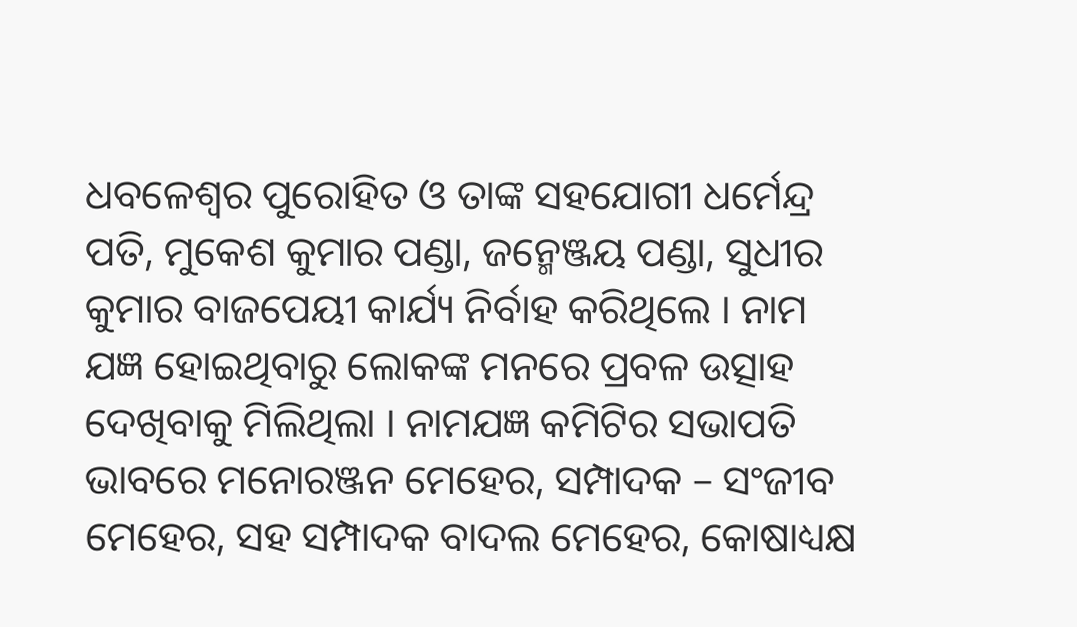ଧବଳେଶ୍ୱର ପୁରୋହିତ ଓ ତାଙ୍କ ସହଯୋଗୀ ଧର୍ମେନ୍ଦ୍ର ପତି, ମୁକେଶ କୁମାର ପଣ୍ଡା, ଜନ୍ମେଞ୍ଜୟ ପଣ୍ଡା, ସୁଧୀର କୁମାର ବାଜପେୟୀ କାର୍ଯ୍ୟ ନିର୍ବାହ କରିଥିଲେ । ନାମ ଯଜ୍ଞ ହୋଇଥିବାରୁ ଲୋକଙ୍କ ମନରେ ପ୍ରବଳ ଉତ୍ସାହ ଦେଖିବାକୁ ମିଲିଥିଲା । ନାମଯଜ୍ଞ କମିଟିର ସଭାପତି ଭାବରେ ମନୋରଞ୍ଜନ ମେହେର, ସମ୍ପାଦକ – ସଂଜୀବ ମେହେର, ସହ ସମ୍ପାଦକ ବାଦଲ ମେହେର, କୋଷାଧ୍ୟକ୍ଷ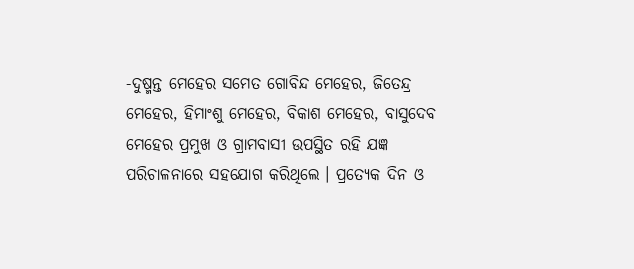-ଦୁଷ୍ମନ୍ତ ମେହେର ସମେତ ଗୋବିନ୍ଦ ମେହେର, ଜିତେନ୍ଦ୍ର ମେହେର, ହିମାଂଶୁ ମେହେର, ବିକାଶ ମେହେର, ବାସୁଦେବ ମେହେର ପ୍ରମୁଖ ଓ ଗ୍ରାମବାସୀ ଉପସ୍ଥିତ ରହି ଯଜ୍ଞ ପରିଚାଳନାରେ ସହଯୋଗ କରିଥିଲେ । ପ୍ରତ୍ୟେକ ଦିନ ଓ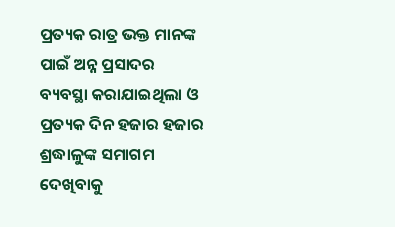ପ୍ରତ୍ୟକ ରାତ୍ର ଭକ୍ତ ମାନଙ୍କ ପାଇଁ ଅନ୍ନ ପ୍ରସାଦର ବ୍ୟବସ୍ଥା କରାଯାଇଥିଲା ଓ ପ୍ରତ୍ୟକ ଦିନ ହଜାର ହଜାର ଶ୍ରଦ୍ଧାଳୁଙ୍କ ସମାଗମ ଦେଖିବାକୁ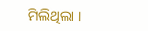ମିଲିଥିଲା ।